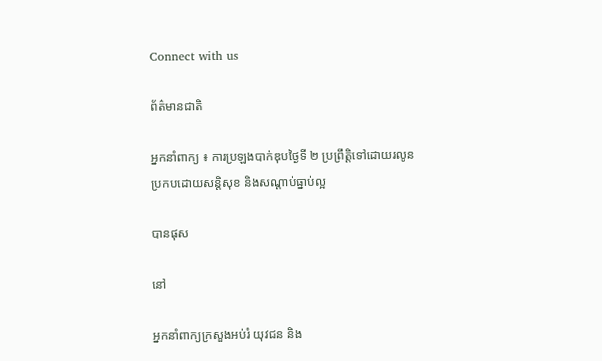Connect with us

ព័ត៌មានជាតិ

អ្នកនាំពាក្យ ៖ ការប្រឡងបាក់ឌុបថ្ងៃទី ២ ប្រព្រឹត្តិទៅដោយរលូន ប្រកបដោយសន្តិសុខ និងសណ្តាប់ធ្នាប់ល្អ

បានផុស

នៅ

អ្នកនាំពាក្យក្រសួងអប់រំ យុវជន និង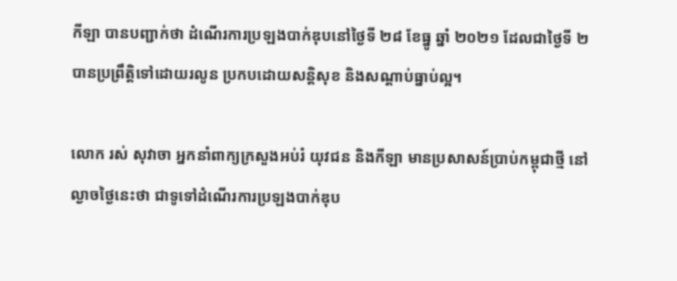កីឡា បានបញ្ជាក់ថា ដំណើរការប្រឡងបាក់ឌុបនៅថ្ងៃទី ២៨ ខែធ្នូ ឆ្នាំ ២០២១ ដែលជាថ្ងៃទី ២ បានប្រព្រឹត្តិទៅដោយរលូន ប្រកបដោយសន្តិសុខ និងសណ្តាប់ធ្នាប់ល្អ។

លោក រស់ សុវាចា អ្នកនាំពាក្យក្រសួងអប់រំ យុវជន និងកីឡា មានប្រសាសន៍ប្រាប់កម្ពុជាថ្មី នៅល្ងាចថ្ងៃនេះថា ជាទូទៅដំណើរការប្រឡងបាក់ឌុប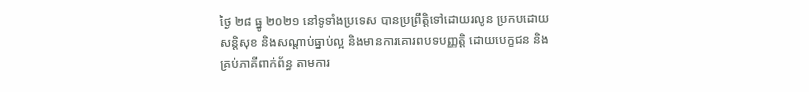ថ្ងៃ ២៨ ធ្នូ ២០២១ នៅទូទាំងប្រទេស បានប្រព្រឹត្តិទៅដោយរលូន ប្រកបដោយសន្តិសុខ និងសណ្តាប់ធ្នាប់ល្អ និងមានការគោរពបទបញ្ញត្តិ ដោយបេក្ខជន និងគ្រប់ភាគីពាក់ព័ន្ធ តាមការ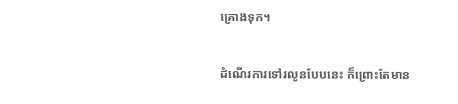គ្រោងទុក។

ដំណើរការទៅរលូនបែបនេះ ក៏ព្រោះតែមាន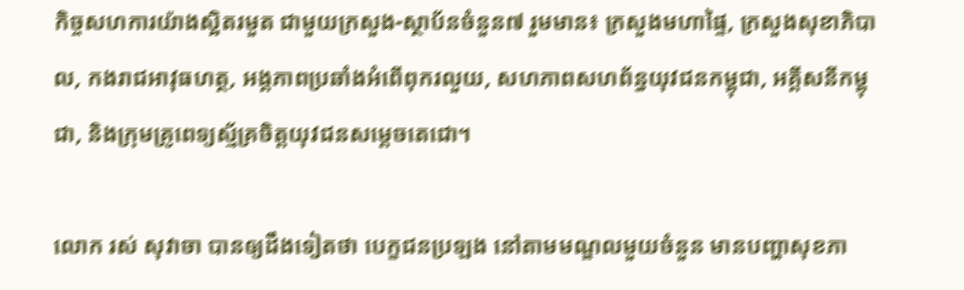កិច្ចសហការយ៉ាងស្អិតរមួត ជាមួយក្រសួង-ស្ថាប័នចំនួន៧ រួមមាន៖ ក្រសួងមហាផ្ទៃ, ក្រសួងសុខាភិបាល, កងរាជអាវុធហត្ថ, អង្គភាពប្រឆាំងអំពើពុករលួយ, សហភាពសហព័ន្ធយុវជនកម្ពុជា, អគ្គីសនីកម្ពុជា, និងក្រុមគ្រូពេទ្យស្ម័គ្រចិត្តយុវជនសម្តេចតេជោ។

លោក រស់ សុវាចា បានឲ្យដឹងទៀតថា បេក្ខជនប្រឡង នៅតាមមណ្ឌលមួយចំនួន មានបញ្ហាសុខភា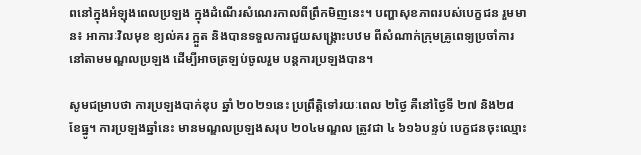ពនៅក្នុងអំឡុងពេលប្រឡង ក្នុងដំណើរសំណេរកាលពីព្រឹកមិញនេះ។ បញ្ហាសុខភាពរបស់បេក្ខជន រួមមាន៖ អាការៈវិលមុខ ខ្យល់គរ ក្អួត និងបានទទួលការជួយសង្គ្រោះបឋម ពីសំណាក់ក្រុមគ្រូពេទ្យប្រចាំការនៅតាមមណ្ឌលប្រឡង ដើម្បីអាចត្រឡប់ចូលរួម បន្តការប្រឡងបាន។

សូមជម្រាបថា ការប្រឡងបាក់ឌុប ឆ្នាំ ២០២១នេះ ប្រព្រឹត្តិទៅរយៈពេល ២ថ្ងៃ គឺនៅថ្ងៃទី ២៧ និង២៨ ខែធ្នូ។ ការប្រឡងឆ្នាំនេះ មានមណ្ឌលប្រឡងសរុប ២០៤មណ្ឌល ត្រូវជា ៤ ៦១៦បន្ទប់ បេក្ខជនចុះឈ្មោះ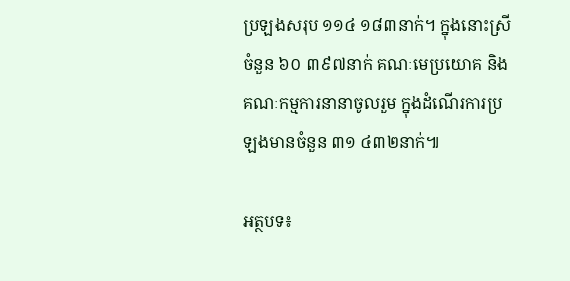ប្រឡងសរុប ១១៤ ១៨៣នាក់។ ក្នុងនោះស្រីចំនួន ៦០ ៣៩៧នាក់ គណៈមេប្រយោគ និងគណៈកម្មការនានាចូលរួម ក្នុងដំណើរការប្រឡងមានចំនួន ៣១ ៤៣២នាក់៕

អត្ថបទ៖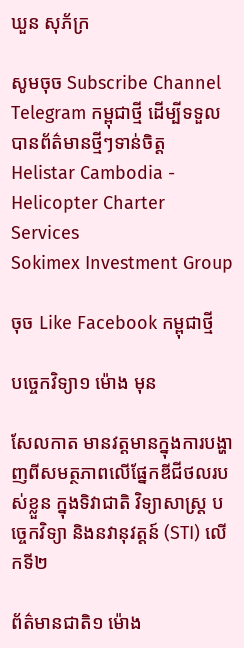ឃួន សុភ័ក្រ

សូមចុច Subscribe Channel Telegram កម្ពុជាថ្មី ដើម្បីទទួលបានព័ត៌មានថ្មីៗទាន់ចិត្ត
Helistar Cambodia - Helicopter Charter Services
Sokimex Investment Group

ចុច Like Facebook កម្ពុជាថ្មី

បច្ចេកវិទ្យា១ ម៉ោង មុន

សែលកាត មានវត្តមានក្នុងការបង្ហាញពីសមត្ថភាពលើផ្នែកឌីជីថលរបស់ខ្លួន ក្នុងទិវាជាតិ វិទ្យាសាស្រ្ត បចេ្ចកវិទ្យា និងនវានុវត្តន៍ (STI) លើកទី២

ព័ត៌មានជាតិ១ ម៉ោង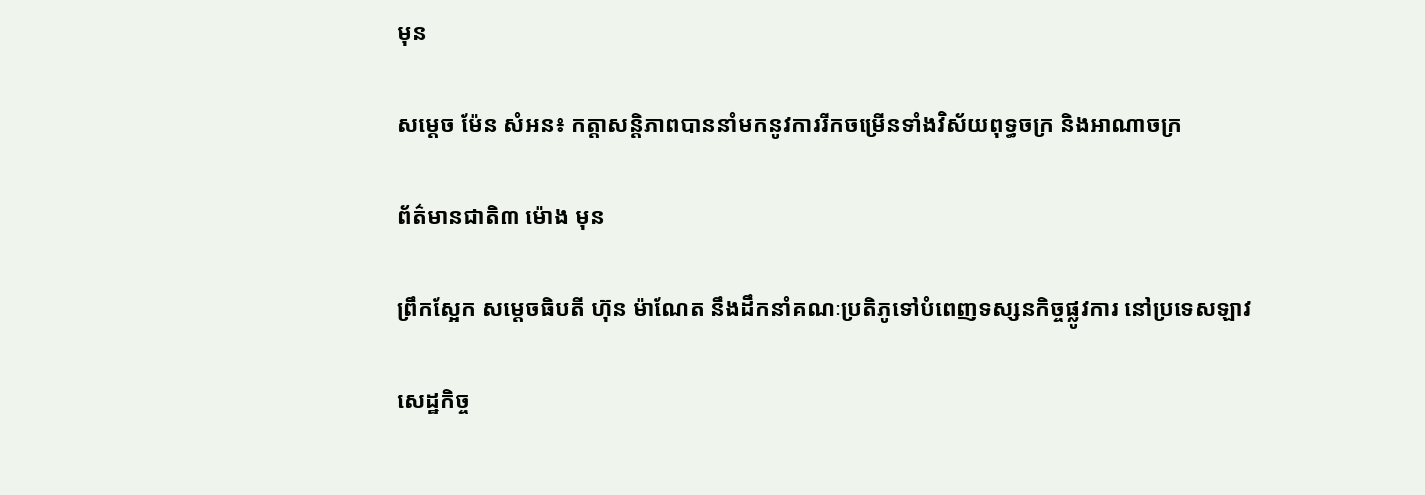មុន

សម្តេច ម៉ែន សំអន៖ កត្តាសន្តិភាពបាននាំមកនូវការរីកចម្រើនទាំងវិស័យពុទ្ធចក្រ និងអាណាចក្រ

ព័ត៌មានជាតិ៣ ម៉ោង មុន

ព្រឹកស្អែក សម្ដេចធិបតី ហ៊ុន ម៉ាណែត នឹងដឹកនាំគណៈប្រតិភូទៅបំពេញទស្សនកិច្ចផ្លូវការ នៅប្រទេសឡាវ

សេដ្ឋកិច្ច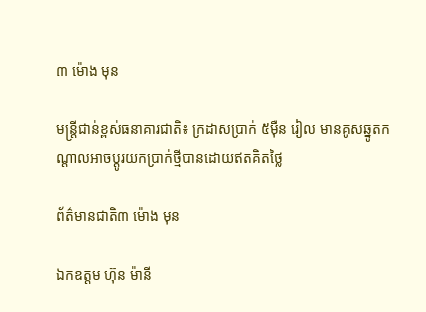៣ ម៉ោង មុន

មន្ត្រីជាន់ខ្ពស់ធនាគារជាតិ៖ ក្រដាសប្រាក់ ៥ម៉ឺន រៀល មានគូសឆ្នូតកណ្តាលអាចប្តូរយកប្រាក់ថ្មីបានដោយឥតគិតថ្លៃ

ព័ត៌មានជាតិ៣ ម៉ោង មុន

ឯកឧត្តម ហ៊ុន ម៉ានី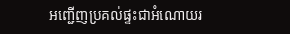អញ្ជើញប្រគល់ផ្ទះជាអំណោយរ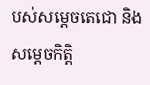បស់សម្ដេចតេជោ និងសម្តេចកិត្តិ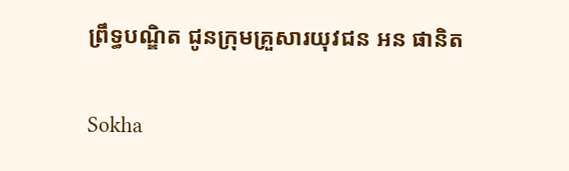ព្រឹទ្ធបណ្ឌិត ជូនក្រុមគ្រួសារយុវជន អន ផានិត

Sokha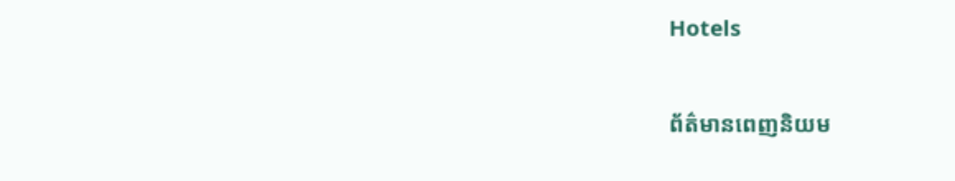Hotels

ព័ត៌មានពេញនិយម